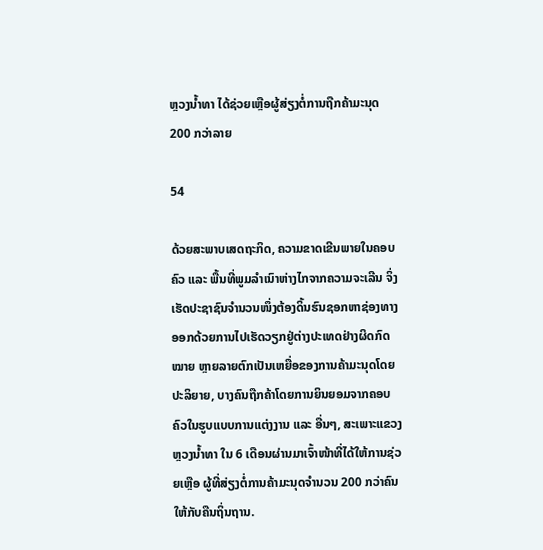ຫຼວງນໍ້າທາ ໄດ້ຊ່ວຍເຫຼືອຜູ້ສ່ຽງຕໍ່ການຖືກຄ້າມະນຸດ 200 ກວ່າລາຍ

54

ດ້ວຍສະພາບເສດຖະກິດ, ຄວາມຂາດເຂີນພາຍໃນຄອບຄົວ ແລະ ພື້ນທີ່ພູມລຳເນົາຫ່າງໄກຈາກຄວາມຈະເລີນ ຈິ່ງເຮັດປະຊາຊົນຈຳນວນໜຶ່ງຕ້ອງດິ້ນຮົນຊອກຫາຊ່ອງທາງອອກດ້ວຍການໄປເຮັດວຽກຢູ່ຕ່າງປະເທດຢ່າງຜິດກົດໝາຍ ຫຼາຍລາຍຕົກເປັນເຫຍື່ອຂອງການຄ້າມະນຸດໂດຍປະລິຍາຍ, ບາງຄົນຖືກຄ້າໂດຍການຍິນຍອມຈາກຄອບຄົວໃນຮູບແບບການແຕ່ງງານ ແລະ ອື່ນໆ, ສະເພາະແຂວງຫຼວງນ້ຳທາ ໃນ 6 ເດືອນຜ່ານມາເຈົ້າໜ້າທີ່ໄດ້ໃຫ້ການຊ່ວຍເຫຼືອ ຜູ້ທີ່ສ່ຽງຕໍ່ການຄ້າມະນຸດຈຳນວນ 200 ກວ່າຄົນໃຫ້ກັບຄືນຖິ່ນຖານ.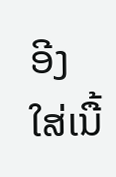ອີງໃສ່ເນື້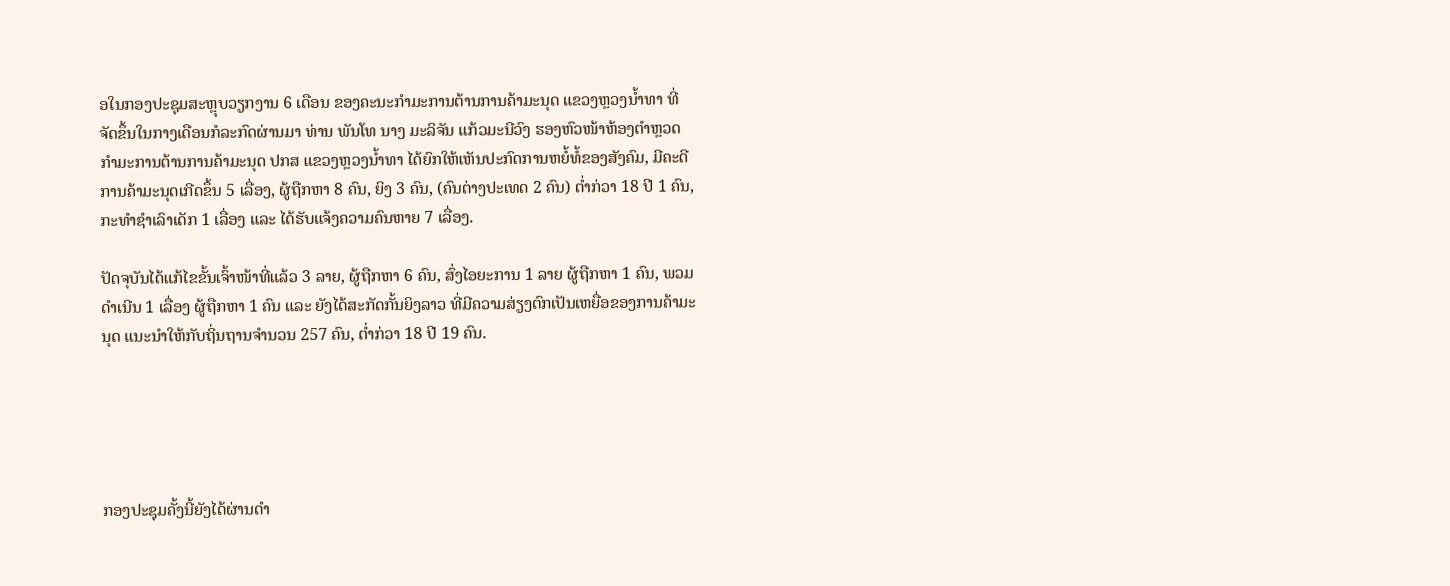ອໃນກອງປະຊຸມສະຫຼຸບວຽກງານ 6 ເດືອນ ຂອງຄະນະກຳມະການຕ້ານການຄ້າມະນຸດ ແຂວງຫຼວງນ້ຳທາ ທີ່ຈັດຂຶ້ນໃນກາງເດືອນກໍລະກົດຜ່ານມາ ທ່ານ ພັນໂທ ນາງ ມະລິຈັນ ແກ້ວມະນີວົງ ຮອງຫົວໜ້າຫ້ອງຕຳຫຼວດ ກຳມະການຕ້ານການຄ້າມະນຸດ ປກສ ແຂວງຫຼວງນໍ້າທາ ໄດ້ຍົກໃຫ້ເຫັນປະກົດການຫຍໍ້ທໍ້ຂອງສັງຄົມ, ມີຄະດີການຄ້າມະນຸດເກີດຂຶ້ນ 5 ເລື່ອງ, ຜູ້ຖືກຫາ 8 ຄົນ, ຍິງ 3 ຄົນ, (ຄົນຕ່າງປະເທດ 2 ຄົນ) ຕ່ຳກ່ວາ 18 ປີ 1 ຄົນ, ກະທຳຊຳເລົາເດັກ 1 ເລື່ອງ ແລະ ໄດ້ຮັບແຈ້ງຄວາມຄົນຫາຍ 7 ເລື່ອງ.

ປັດຈຸບັນໄດ້ແກ້ໄຂຂັ້ນເຈົ້າໜ້າທີ່ແລ້ວ 3 ລາຍ, ຜູ້ຖືກຫາ 6 ຄົນ, ສົ່ງໄອຍະການ 1 ລາຍ ຜູ້ຖືກຫາ 1 ຄົນ, ພວມດຳເນີນ 1 ເລື່ອງ ຜູ້ຖືກຫາ 1 ຄົນ ແລະ ຍັງໄດ້ສະກັດກັ້ນຍິງລາວ ທີ່ມີຄວາມສ່ຽງຕົກເປັນເຫຍື່ອຂອງການຄ້າມະນຸດ ແນະນຳໃຫ້ກັບຖິ່ນຖານຈຳນວນ 257 ຄົນ, ຕໍ່າກ່ວາ 18 ປີ 19 ຄົນ.





ກອງປະຊຸມຄັ້ງນີ້ຍັງໄດ້ຜ່ານດໍາ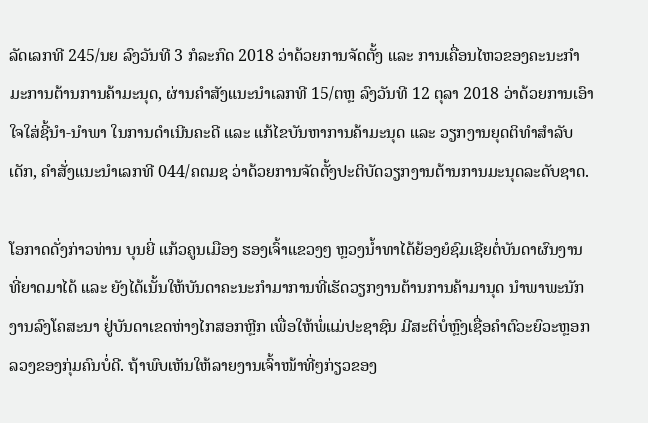ລັດເລກທີ 245/ນຍ ລົງວັນທີ 3 ກໍລະກົດ 2018 ວ່າດ້ວຍການຈັດຕັ້ງ ແລະ ການເຄື່ອນໄຫວຂອງຄະນະກຳມະການຕ້ານການຄ້າມະນຸດ, ຜ່ານຄຳສັງແນະນຳເລກທີ 15/ຕຫຼ ລົງວັນທີ 12 ຕຸລາ 2018 ວ່າດ້ວຍການເອົາໃຈໃສ່ຊີ້ນຳ-ນຳພາ ໃນການດຳເນີນຄະດີ ແລະ ແກ້ໄຂບັນຫາການຄ້າມະນຸດ ແລະ ວຽກງານຍຸດຕິທຳສຳລັບເດັກ, ຄຳສັ່ງແນະນຳເລກທີ 044/ຄຕມຊ ວ່າດ້ວຍການຈັດຕັ້ງປະຕິບັດວຽກງານຕ້ານການມະນຸດລະດັບຊາດ.

ໂອກາດດັ່ງກ່າວທ່ານ ບຸນຍີ່ ແກ້ວຄູນເມືອງ ຮອງເຈົ້າແຂວງໆ ຫຼວງນ້ຳທາໄດ້ຍ້ອງຍໍຊົມເຊີຍຕໍ່ບັນດາຜົນງານທີ່ຍາດມາໄດ້ ແລະ ຍັງໄດ້ເນັ້ນໃຫ້ບັນດາຄະນະກຳມາການທີ່ເຮັດວຽກງານຕ້ານການຄ້າມານຸດ ນຳພາພະນັກງານລົງໂຄສະນາ ຢູ່ບັນດາເຂດຫ່າງໄກສອກຫຼີກ ເພື່ອໃຫ້ພໍ່ແມ່ປະຊາຊົນ ມີສະຕິບໍ່ຫຼົງເຊື່ອຄຳຕົວະຍົວະຫຼອກລວງຂອງກຸ່ມຄົນບໍ່ດີ. ຖ້າພົບເຫັນໃຫ້ລາຍງານເຈົ້າໜ້າທີ່ໆກ່ຽວຂອງ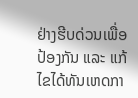ຢ່າງຮີບດ່ວນເພື່ອປ້ອງກັນ ແລະ ແກ້ໄຂໄດ້ທັນເຫດກາ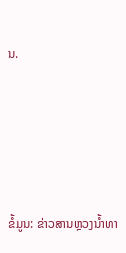ນ.





ຂໍ້ມູນ: ຂ່າວສານຫຼວງນໍ້າທາ